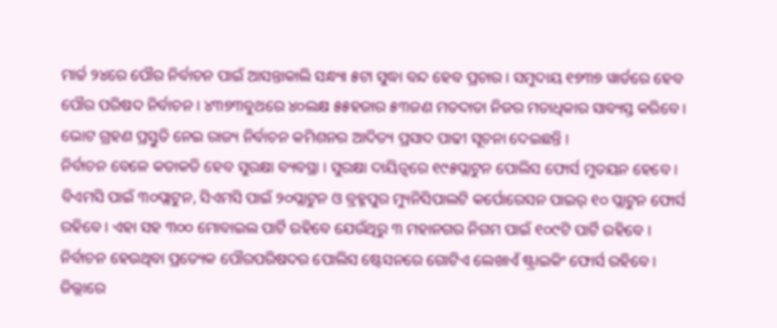ମାର୍ଚ୍ଚ ୨୪ରେ ପୌର ନିର୍ବାଚନ ପାଇଁ ଆସନ୍ତାକାଲି ସନ୍ଧ୍ୟା ୫ଟା ସୁଦ୍ଧା ବନ୍ଦ ହେବ ପ୍ରଚାର । ସମୁଦାୟ ୧୭୩୭ ୱାର୍ଡରେ ହେବ ପୌର ପରିଷଦ ନିର୍ବାଚନ । ୪୩୭୩ବୁଥରେ ୪୦ଲକ୍ଷ ୫୫ହଜାର ୫୩ଜଣ ମତଦାତା ନିଜର ମତାଧିକାର ସାବ୍ୟସ୍ତ କରିବେ । ଭୋଟ ଗ୍ରହଣ ପ୍ରସ୍ତୁତି ନେଇ ରାଜ୍ୟ ନିର୍ବାଚନ କମିଶନର ଆଦିତ୍ୟ ପ୍ରସାଦ ପାଢୀ ସୂଚନା ଦେଇଛନ୍ତି ।
ନିର୍ବାଚନ ବେଳେ କଡାକଡି ହେବ ସୁରକ୍ଷା ବ୍ୟବସ୍ଥା । ସୁରକ୍ଷା ଦାୟିତ୍ୱରେ ୧୯୫ପ୍ଲାଟୁନ ପୋଲିସ ଫୋର୍ସ ମୁତୟନ ହେବେ । ବିଏମସି ପାଇଁ ୩୦ପ୍ଲାଟୁନ, ସିଏମସି ପାଇଁ ୨୦ପ୍ଲାଟୁନ ଓ ବ୍ରହ୍ମପୁର ମ୍ୟୁନିସିପାଲଟି କର୍ପୋରେସନ ପାଇର୍ ୧୦ ପ୍ଲାଟୁନ ଫୋର୍ସ ରହିବେ । ଏହା ସହ ୩୦୦ ମୋବାଇଲ ପାର୍ଟି ରହିବେ ଯେଉଁଥିରୁ ୩ ମହାନଗର ନିଗମ ପାଇଁ ୧୦୯ଟି ପାର୍ଟି ରହିବେ । ନିର୍ବାଚନ ହେଉଥିବା ପ୍ରତ୍ୟେକ ପୌରପରିଷଦର ପୋଲିସ ଷ୍ଟେସନରେ ଗୋଟିଏ ଲେଖାଏଁ ଷ୍ଟ୍ରାଇକିଂ ଫୋର୍ସ ରହିବେ ।
ଜିଲ୍ଲାରେ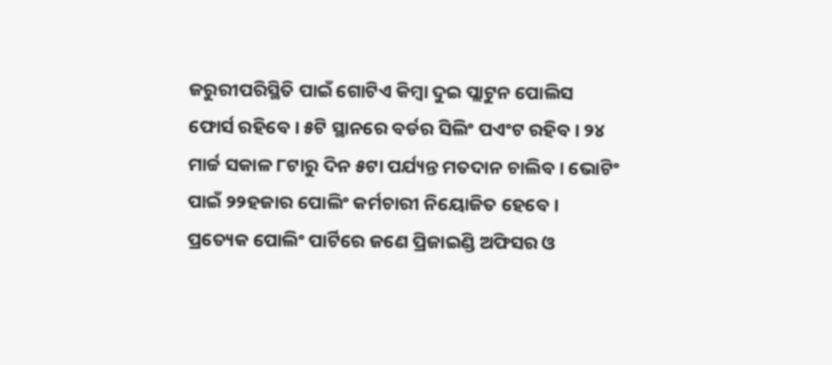ଜରୁରୀପରିସ୍ଥିତି ପାଇଁ ଗୋଟିଏ କିମ୍ବା ଦୁଇ ପ୍ଲାଟୁନ ପୋଲିସ ଫୋର୍ସ ରହିବେ । ୫ଟି ସ୍ଥାନରେ ବର୍ଡର ସିଲିଂ ପଏଂଟ ରହିବ । ୨୪ ମାର୍ଚ୍ଚ ସକାଳ ୮ଟାରୁ ଦିନ ୫ଟା ପର୍ଯ୍ୟନ୍ତ ମତଦାନ ଚାଲିବ । ଭୋଟିଂ ପାଇଁ ୨୨ହଜାର ପୋଲିଂ କର୍ମଚାରୀ ନିୟୋଜିତ ହେବେ । ପ୍ରତ୍ୟେକ ପୋଲିଂ ପାର୍ଟିରେ ଜଣେ ପ୍ରିଜାଇଣ୍ଡି ଅଫିସର ଓ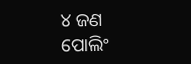୪ ଜଣ ପୋଲିଂ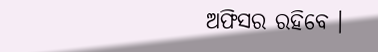ଅଫିସର ରହିବେ ।